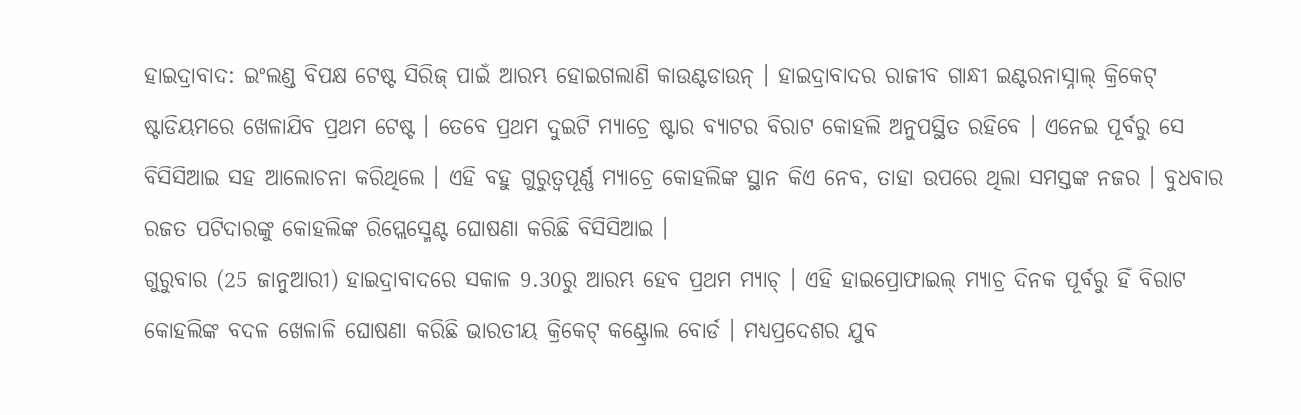ହାଇଦ୍ରାବାଦ: ଇଂଲଣ୍ଡ ବିପକ୍ଷ ଟେଷ୍ଟ ସିରିଜ୍ ପାଇଁ ଆରମ୍ଭ ହୋଇଗଲାଣି କାଉଣ୍ଟଡାଉନ୍ । ହାଇଦ୍ରାବାଦର ରାଜୀବ ଗାନ୍ଧୀ ଇଣ୍ଟରନାସ୍ନାଲ୍ କ୍ରିକେଟ୍ ଷ୍ଟାଡିୟମରେ ଖେଳାଯିବ ପ୍ରଥମ ଟେଷ୍ଟ । ତେବେ ପ୍ରଥମ ଦୁଇଟି ମ୍ୟାଚ୍ରେ ଷ୍ଟାର ବ୍ୟାଟର ବିରାଟ କୋହଲି ଅନୁପସ୍ଥିତ ରହିବେ । ଏନେଇ ପୂର୍ବରୁ ସେ ବିସିସିଆଇ ସହ ଆଲୋଚନା କରିଥିଲେ । ଏହି ବହୁ ଗୁରୁତ୍ବପୂର୍ଣ୍ଣ ମ୍ୟାଚ୍ରେ କୋହଲିଙ୍କ ସ୍ଥାନ କିଏ ନେବ, ତାହା ଉପରେ ଥିଲା ସମସ୍ତଙ୍କ ନଜର । ବୁଧବାର ରଜତ ପଟିଦାରଙ୍କୁ କୋହଲିଙ୍କ ରିପ୍ଲେସ୍ମେଣ୍ଟ ଘୋଷଣା କରିଛି ବିସିସିଆଇ ।
ଗୁରୁବାର (25 ଜାନୁଆରୀ) ହାଇଦ୍ରାବାଦରେ ସକାଳ 9.30ରୁ ଆରମ୍ଭ ହେବ ପ୍ରଥମ ମ୍ୟାଚ୍ । ଏହି ହାଇପ୍ରୋଫାଇଲ୍ ମ୍ୟାଚ୍ର ଦିନକ ପୂର୍ବରୁ ହିଁ ବିରାଟ କୋହଲିଙ୍କ ବଦଳ ଖେଳାଳି ଘୋଷଣା କରିଛି ଭାରତୀୟ କ୍ରିକେଟ୍ କଣ୍ଟ୍ରୋଲ ବୋର୍ଡ । ମଧ୍ୟପ୍ରଦେଶର ଯୁବ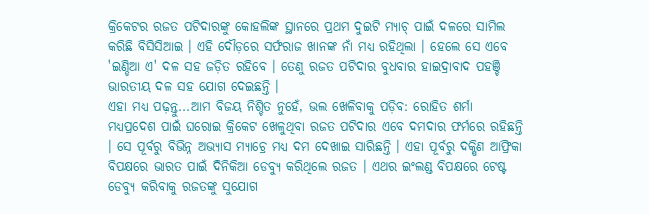କ୍ରିକେଟର ରଜତ ପଟିଦାରଙ୍କୁ କୋହଲିଙ୍କ ସ୍ଥାନରେ ପ୍ରଥମ ଦୁଇଟି ମ୍ୟାଚ୍ ପାଇଁ ଦଳରେ ସାମିଲ କରିଛି ବିସିସିଆଇ । ଏହି ଦୌଡ଼ରେ ସର୍ଫରାଜ ଖାନଙ୍କ ନାଁ ମଧ୍ୟ ରହିଥିଲା । ହେଲେ ସେ ଏବେ 'ଇଣ୍ଡିଆ ଏ' ଦଳ ସହ ଜଡ଼ିତ ରହିବେ । ତେଣୁ ରଜତ ପଟିଦାର ବୁଧବାର ହାଇଦ୍ରାବାଦ ପହଞ୍ଚି ଭାରତୀୟ ଦଳ ସହ ଯୋଗ ଦେଇଛନ୍ତି ।
ଏହା ମଧ୍ୟ ପଢ଼ନ୍ତୁ...ଆମ ବିଜୟ ନିଶ୍ଚିତ ନୁହେଁ, ଭଲ ଖେଳିବାକୁ ପଡ଼ିବ: ରୋହିତ ଶର୍ମା
ମଧ୍ୟପ୍ରଦେଶ ପାଇଁ ଘରୋଇ କ୍ରିକେଟ ଖେଳୁଥିବା ରଜତ ପଟିଦାର ଏବେ ଦମଦାର ଫର୍ମରେ ରହିଛନ୍ତି । ସେ ପୂର୍ବରୁ ବିଭିନ୍ନ ଅଭ୍ୟାସ ମ୍ୟାଚ୍ରେ ମଧ୍ୟ ଦମ ଦେଖାଇ ସାରିଛନ୍ତି । ଏହା ପୂର୍ବରୁ ଦକ୍ଷିଣ ଆଫ୍ରିକା ବିପକ୍ଷରେ ଭାରତ ପାଇଁ ଦିନିକିଆ ଡେବ୍ୟୁ କରିଥିଲେ ରଜତ । ଏଥର ଇଂଲଣ୍ଡ ବିପକ୍ଷରେ ଟେଷ୍ଟ ଡେବ୍ୟୁ କରିବାକୁ ରଜତଙ୍କୁ ସୁଯୋଗ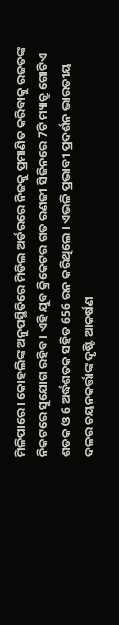ମିଳିପାରେ । କୋହଲିଙ୍କ ଅନୁପସ୍ଥିତିରେ ମିଡିଲ ଅର୍ଡରରେ ନିଜକୁ ପ୍ରମାଣିତ କରିବାକୁ ରଜତଙ୍କ ନିକଟରେ ସୁଯୋଗ ରହିବ । ଏହି ଯୁବ କ୍ରିକେଟର ଗତ ରଣଜୀ ସିଜିନରେ 7ଟି ମ୍ୟାଚ୍ରୁ ଗୋଟିଏ ଶତକ ଓ 6 ଅର୍ଦ୍ଧଶତକ ସହିତ 656 ରନ କରିଥିଲେ । ଏଭଳି ପ୍ରଭାବୀ ପ୍ରଦର୍ଶନ ଭାରତୀୟ ଦଳର ଚୟନକର୍ତ୍ତାଙ୍କ ଦୃଷ୍ଟି ଆକର୍ଷଣ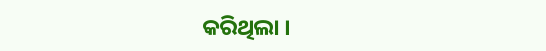କରିଥିଲା ।